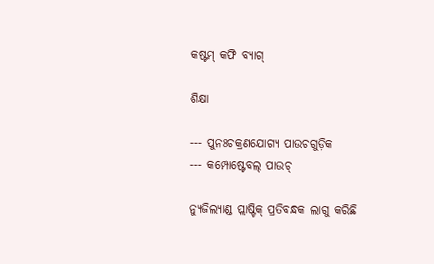କଷ୍ଟମ୍ କଫି ବ୍ୟାଗ୍

ଶିକ୍ଷା

--- ପୁନଃଚକ୍ରଣଯୋଗ୍ୟ ପାଉଚଗୁଡ଼ିକ
--- କମ୍ପୋଷ୍ଟେବଲ୍ ପାଉଚ୍

ନ୍ୟୁଜିଲ୍ୟାଣ୍ଡ ପ୍ଲାଷ୍ଟିକ୍ ପ୍ରତିବନ୍ଧକ ଲାଗୁ କରିଛି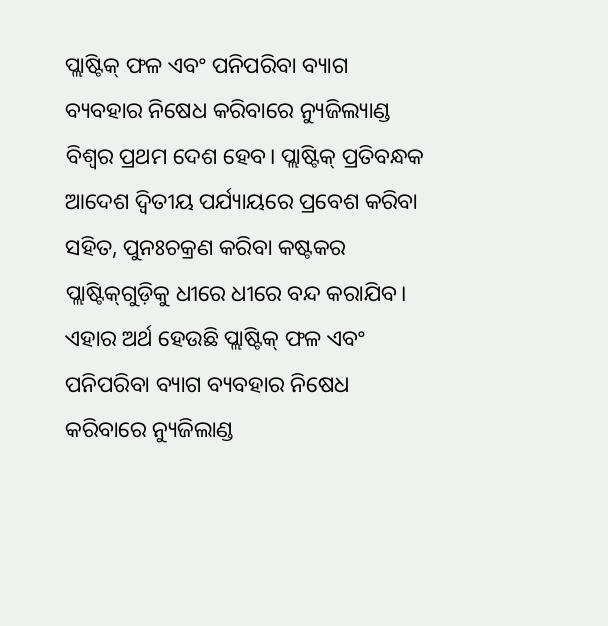ପ୍ଲାଷ୍ଟିକ୍ ଫଳ ଏବଂ ପନିପରିବା ବ୍ୟାଗ ବ୍ୟବହାର ନିଷେଧ କରିବାରେ ନ୍ୟୁଜିଲ୍ୟାଣ୍ଡ ବିଶ୍ୱର ପ୍ରଥମ ଦେଶ ହେବ। ପ୍ଲାଷ୍ଟିକ୍ ପ୍ରତିବନ୍ଧକ ଆଦେଶ ଦ୍ୱିତୀୟ ପର୍ଯ୍ୟାୟରେ ପ୍ରବେଶ କରିବା ସହିତ, ପୁନଃଚକ୍ରଣ କରିବା କଷ୍ଟକର ପ୍ଲାଷ୍ଟିକ୍‌ଗୁଡ଼ିକୁ ଧୀରେ ଧୀରେ ବନ୍ଦ କରାଯିବ। ଏହାର ଅର୍ଥ ହେଉଛି ପ୍ଲାଷ୍ଟିକ୍ ଫଳ ଏବଂ ପନିପରିବା ବ୍ୟାଗ ବ୍ୟବହାର ନିଷେଧ କରିବାରେ ନ୍ୟୁଜିଲାଣ୍ଡ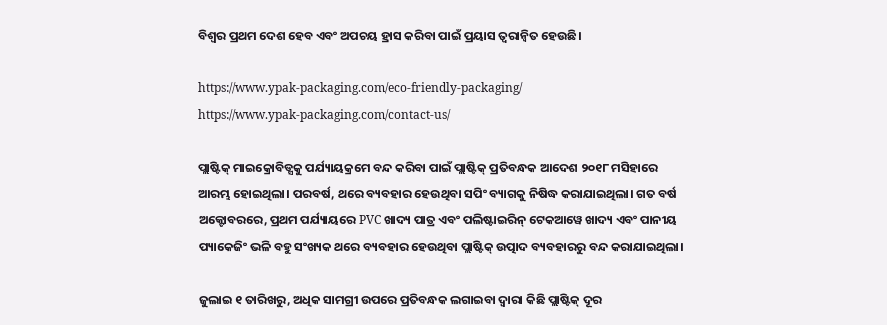ବିଶ୍ୱର ପ୍ରଥମ ଦେଶ ହେବ ଏବଂ ଅପଚୟ ହ୍ରାସ କରିବା ପାଇଁ ପ୍ରୟାସ ତ୍ୱରାନ୍ୱିତ ହେଉଛି।

https://www.ypak-packaging.com/eco-friendly-packaging/
https://www.ypak-packaging.com/contact-us/

ପ୍ଲାଷ୍ଟିକ୍ ମାଇକ୍ରୋବିଡ୍ସକୁ ପର୍ଯ୍ୟାୟକ୍ରମେ ବନ୍ଦ କରିବା ପାଇଁ ପ୍ଲାଷ୍ଟିକ୍ ପ୍ରତିବନ୍ଧକ ଆଦେଶ ୨୦୧୮ ମସିହାରେ ଆରମ୍ଭ ହୋଇଥିଲା। ପରବର୍ଷ, ଥରେ ବ୍ୟବହାର ହେଉଥିବା ସପିଂ ବ୍ୟାଗକୁ ନିଷିଦ୍ଧ କରାଯାଇଥିଲା। ଗତ ବର୍ଷ ଅକ୍ଟୋବରରେ, ପ୍ରଥମ ପର୍ଯ୍ୟାୟରେ PVC ଖାଦ୍ୟ ପାତ୍ର ଏବଂ ପଲିଷ୍ଟାଇରିନ୍ ଟେକଆୱେ ଖାଦ୍ୟ ଏବଂ ପାନୀୟ ପ୍ୟାକେଜିଂ ଭଳି ବହୁ ସଂଖ୍ୟକ ଥରେ ବ୍ୟବହାର ହେଉଥିବା ପ୍ଲାଷ୍ଟିକ୍ ଉତ୍ପାଦ ବ୍ୟବହାରରୁ ବନ୍ଦ କରାଯାଇଥିଲା।

ଜୁଲାଇ ୧ ତାରିଖରୁ, ଅଧିକ ସାମଗ୍ରୀ ଉପରେ ପ୍ରତିବନ୍ଧକ ଲଗାଇବା ଦ୍ୱାରା କିଛି ପ୍ଲାଷ୍ଟିକ୍ ଦୂର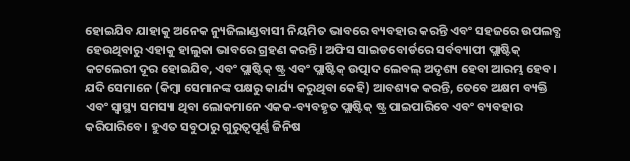ହୋଇଯିବ ଯାହାକୁ ଅନେକ ନ୍ୟୁଜିଲାଣ୍ଡବାସୀ ନିୟମିତ ଭାବରେ ବ୍ୟବହାର କରନ୍ତି ଏବଂ ସହଜରେ ଉପଲବ୍ଧ ହେଉଥିବାରୁ ଏହାକୁ ହାଲୁକା ଭାବରେ ଗ୍ରହଣ କରନ୍ତି। ଅଫିସ ସାଇଡବୋର୍ଡରେ ସର୍ବବ୍ୟାପୀ ପ୍ଲାଷ୍ଟିକ୍ କଟଲେରୀ ଦୂର ହୋଇଯିବ, ଏବଂ ପ୍ଲାଷ୍ଟିକ୍ ଷ୍ଟ୍ର ଏବଂ ପ୍ଲାଷ୍ଟିକ୍ ଉତ୍ପାଦ ଲେବଲ୍ ଅଦୃଶ୍ୟ ହେବା ଆରମ୍ଭ ହେବ। ଯଦି ସେମାନେ (କିମ୍ବା ସେମାନଙ୍କ ପକ୍ଷରୁ କାର୍ଯ୍ୟ କରୁଥିବା କେହି) ଆବଶ୍ୟକ କରନ୍ତି, ତେବେ ଅକ୍ଷମ ବ୍ୟକ୍ତି ଏବଂ ସ୍ୱାସ୍ଥ୍ୟ ସମସ୍ୟା ଥିବା ଲୋକମାନେ ଏକକ-ବ୍ୟବହୃତ ପ୍ଲାଷ୍ଟିକ୍ ଷ୍ଟ୍ର ପାଇପାରିବେ ଏବଂ ବ୍ୟବହାର କରିପାରିବେ। ହୁଏତ ସବୁଠାରୁ ଗୁରୁତ୍ୱପୂର୍ଣ୍ଣ ଜିନିଷ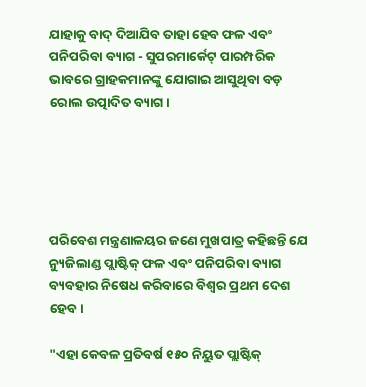ଯାହାକୁ ବାଦ୍ ଦିଆଯିବ ତାହା ହେବ ଫଳ ଏବଂ ପନିପରିବା ବ୍ୟାଗ - ସୁପରମାର୍କେଟ୍ ପାରମ୍ପରିକ ଭାବରେ ଗ୍ରାହକମାନଙ୍କୁ ଯୋଗାଇ ଆସୁଥିବା ବଡ଼ ରୋଲ ଉତ୍ପାଦିତ ବ୍ୟାଗ।





ପରିବେଶ ମନ୍ତ୍ରଣାଳୟର ଜଣେ ମୁଖପାତ୍ର କହିଛନ୍ତି ଯେ ନ୍ୟୁଜିଲାଣ୍ଡ ପ୍ଲାଷ୍ଟିକ୍ ଫଳ ଏବଂ ପନିପରିବା ବ୍ୟାଗ ବ୍ୟବହାର ନିଷେଧ କରିବାରେ ବିଶ୍ୱର ପ୍ରଥମ ଦେଶ ହେବ।

"ଏହା କେବଳ ପ୍ରତିବର୍ଷ ୧୫୦ ନିୟୁତ ପ୍ଲାଷ୍ଟିକ୍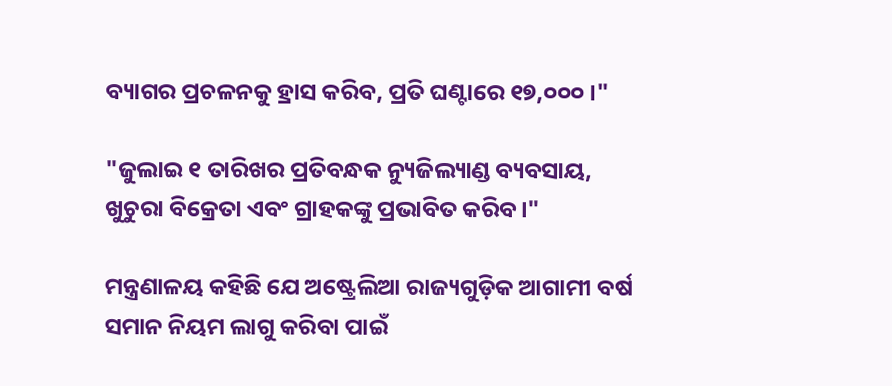ବ୍ୟାଗର ପ୍ରଚଳନକୁ ହ୍ରାସ କରିବ, ପ୍ରତି ଘଣ୍ଟାରେ ୧୭,୦୦୦।"

"ଜୁଲାଇ ୧ ତାରିଖର ପ୍ରତିବନ୍ଧକ ନ୍ୟୁଜିଲ୍ୟାଣ୍ଡ ବ୍ୟବସାୟ, ଖୁଚୁରା ବିକ୍ରେତା ଏବଂ ଗ୍ରାହକଙ୍କୁ ପ୍ରଭାବିତ କରିବ।"

ମନ୍ତ୍ରଣାଳୟ କହିଛି ଯେ ଅଷ୍ଟ୍ରେଲିଆ ରାଜ୍ୟଗୁଡ଼ିକ ଆଗାମୀ ବର୍ଷ ସମାନ ନିୟମ ଲାଗୁ କରିବା ପାଇଁ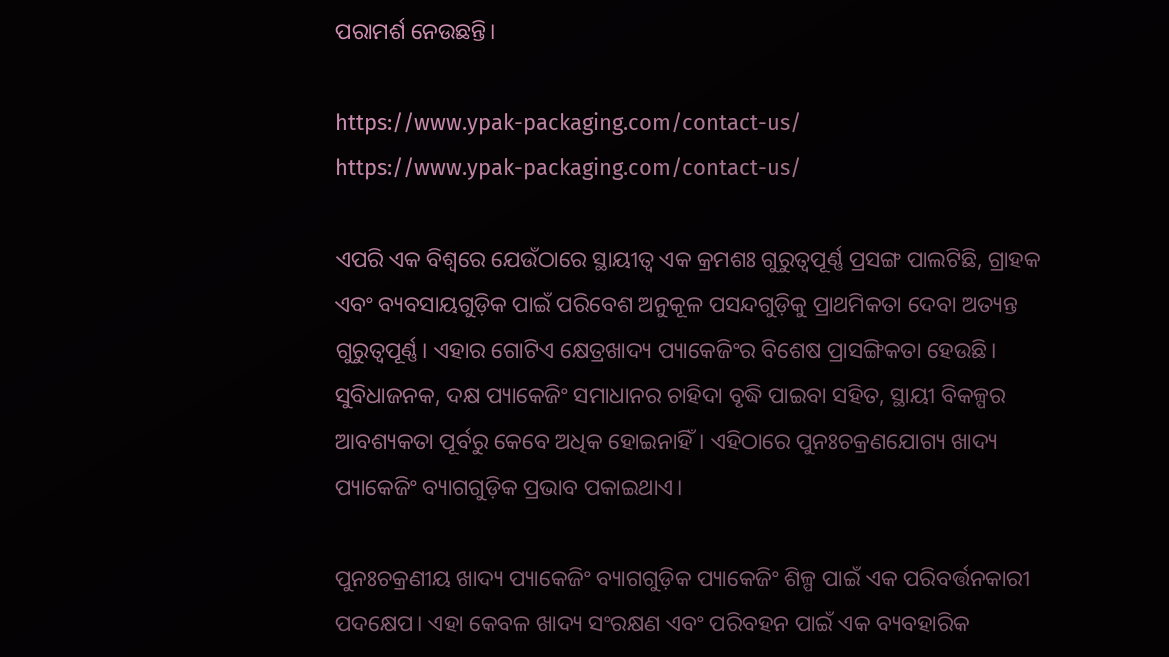ପରାମର୍ଶ ନେଉଛନ୍ତି।

https://www.ypak-packaging.com/contact-us/
https://www.ypak-packaging.com/contact-us/

ଏପରି ଏକ ବିଶ୍ୱରେ ଯେଉଁଠାରେ ସ୍ଥାୟୀତ୍ୱ ଏକ କ୍ରମଶଃ ଗୁରୁତ୍ୱପୂର୍ଣ୍ଣ ପ୍ରସଙ୍ଗ ପାଲଟିଛି, ଗ୍ରାହକ ଏବଂ ବ୍ୟବସାୟଗୁଡ଼ିକ ପାଇଁ ପରିବେଶ ଅନୁକୂଳ ପସନ୍ଦଗୁଡ଼ିକୁ ପ୍ରାଥମିକତା ଦେବା ଅତ୍ୟନ୍ତ ଗୁରୁତ୍ୱପୂର୍ଣ୍ଣ। ଏହାର ଗୋଟିଏ କ୍ଷେତ୍ରଖାଦ୍ୟ ପ୍ୟାକେଜିଂର ବିଶେଷ ପ୍ରାସଙ୍ଗିକତା ହେଉଛି। ସୁବିଧାଜନକ, ଦକ୍ଷ ପ୍ୟାକେଜିଂ ସମାଧାନର ଚାହିଦା ବୃଦ୍ଧି ପାଇବା ସହିତ, ସ୍ଥାୟୀ ବିକଳ୍ପର ଆବଶ୍ୟକତା ପୂର୍ବରୁ କେବେ ଅଧିକ ହୋଇନାହିଁ। ଏହିଠାରେ ପୁନଃଚକ୍ରଣଯୋଗ୍ୟ ଖାଦ୍ୟ ପ୍ୟାକେଜିଂ ବ୍ୟାଗଗୁଡ଼ିକ ପ୍ରଭାବ ପକାଇଥାଏ।

ପୁନଃଚକ୍ରଣୀୟ ଖାଦ୍ୟ ପ୍ୟାକେଜିଂ ବ୍ୟାଗଗୁଡ଼ିକ ପ୍ୟାକେଜିଂ ଶିଳ୍ପ ପାଇଁ ଏକ ପରିବର୍ତ୍ତନକାରୀ ପଦକ୍ଷେପ। ଏହା କେବଳ ଖାଦ୍ୟ ସଂରକ୍ଷଣ ଏବଂ ପରିବହନ ପାଇଁ ଏକ ବ୍ୟବହାରିକ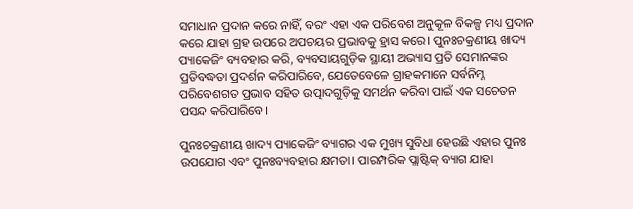ସମାଧାନ ପ୍ରଦାନ କରେ ନାହିଁ, ବରଂ ଏହା ଏକ ପରିବେଶ ଅନୁକୂଳ ବିକଳ୍ପ ମଧ୍ୟ ପ୍ରଦାନ କରେ ଯାହା ଗ୍ରହ ଉପରେ ଅପଚୟର ପ୍ରଭାବକୁ ହ୍ରାସ କରେ। ପୁନଃଚକ୍ରଣୀୟ ଖାଦ୍ୟ ପ୍ୟାକେଜିଂ ବ୍ୟବହାର କରି, ବ୍ୟବସାୟଗୁଡ଼ିକ ସ୍ଥାୟୀ ଅଭ୍ୟାସ ପ୍ରତି ସେମାନଙ୍କର ପ୍ରତିବଦ୍ଧତା ପ୍ରଦର୍ଶନ କରିପାରିବେ, ଯେତେବେଳେ ଗ୍ରାହକମାନେ ସର୍ବନିମ୍ନ ପରିବେଶଗତ ପ୍ରଭାବ ସହିତ ଉତ୍ପାଦଗୁଡ଼ିକୁ ସମର୍ଥନ କରିବା ପାଇଁ ଏକ ସଚେତନ ପସନ୍ଦ କରିପାରିବେ।

ପୁନଃଚକ୍ରଣୀୟ ଖାଦ୍ୟ ପ୍ୟାକେଜିଂ ବ୍ୟାଗର ଏକ ମୁଖ୍ୟ ସୁବିଧା ହେଉଛି ଏହାର ପୁନଃ ଉପଯୋଗ ଏବଂ ପୁନଃବ୍ୟବହାର କ୍ଷମତା। ପାରମ୍ପରିକ ପ୍ଲାଷ୍ଟିକ୍ ବ୍ୟାଗ ଯାହା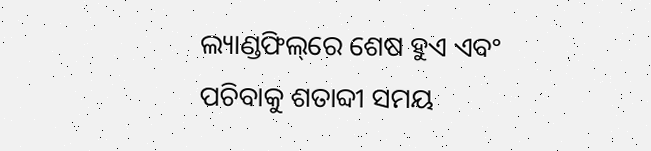ଲ୍ୟାଣ୍ଡଫିଲ୍‌ରେ ଶେଷ ହୁଏ ଏବଂ ପଚିବାକୁ ଶତାବ୍ଦୀ ସମୟ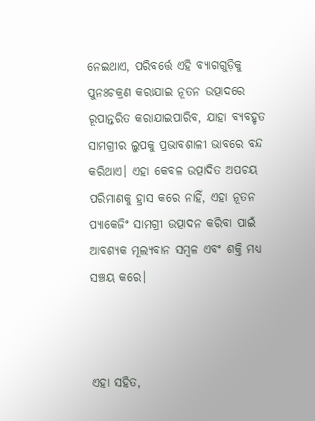ନେଇଥାଏ, ପରିବର୍ତ୍ତେ ଏହି ବ୍ୟାଗଗୁଡ଼ିକୁ ପୁନଃଚକ୍ରଣ କରାଯାଇ ନୂତନ ଉତ୍ପାଦରେ ରୂପାନ୍ତରିତ କରାଯାଇପାରିବ, ଯାହା ବ୍ୟବହୃତ ସାମଗ୍ରୀର ଲୁପକୁ ପ୍ରଭାବଶାଳୀ ଭାବରେ ବନ୍ଦ କରିଥାଏ। ଏହା କେବଳ ଉତ୍ପାଦିତ ଅପଚୟ ପରିମାଣକୁ ହ୍ରାସ କରେ ନାହିଁ, ଏହା ନୂତନ ପ୍ୟାକେଜିଂ ସାମଗ୍ରୀ ଉତ୍ପାଦନ କରିବା ପାଇଁ ଆବଶ୍ୟକ ମୂଲ୍ୟବାନ ସମ୍ବଳ ଏବଂ ଶକ୍ତି ମଧ୍ୟ ସଞ୍ଚୟ କରେ।



ଏହା ସହିତ,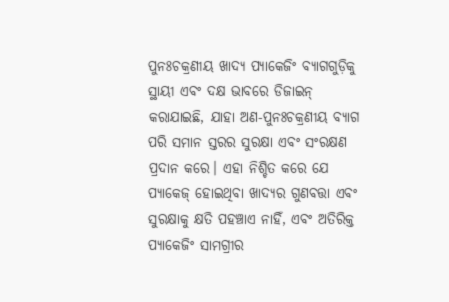ପୁନଃଚକ୍ରଣୀୟ ଖାଦ୍ୟ ପ୍ୟାକେଜିଂ ବ୍ୟାଗଗୁଡ଼ିକୁ ସ୍ଥାୟୀ ଏବଂ ଦକ୍ଷ ଭାବରେ ଡିଜାଇନ୍ କରାଯାଇଛି, ଯାହା ଅଣ-ପୁନଃଚକ୍ରଣୀୟ ବ୍ୟାଗ ପରି ସମାନ ସ୍ତରର ସୁରକ୍ଷା ଏବଂ ସଂରକ୍ଷଣ ପ୍ରଦାନ କରେ। ଏହା ନିଶ୍ଚିତ କରେ ଯେ ପ୍ୟାକେଜ୍ ହୋଇଥିବା ଖାଦ୍ୟର ଗୁଣବତ୍ତା ଏବଂ ସୁରକ୍ଷାକୁ କ୍ଷତି ପହଞ୍ଚାଏ ନାହିଁ, ଏବଂ ଅତିରିକ୍ତ ପ୍ୟାକେଜିଂ ସାମଗ୍ରୀର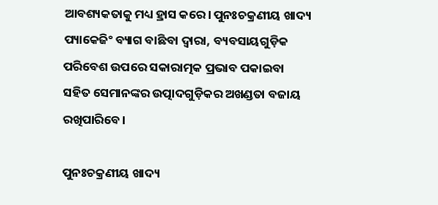ଆବଶ୍ୟକତାକୁ ମଧ୍ୟ ହ୍ରାସ କରେ। ପୁନଃଚକ୍ରଣୀୟ ଖାଦ୍ୟ ପ୍ୟାକେଜିଂ ବ୍ୟାଗ ବାଛିବା ଦ୍ୱାରା, ବ୍ୟବସାୟଗୁଡ଼ିକ ପରିବେଶ ଉପରେ ସକାରାତ୍ମକ ପ୍ରଭାବ ପକାଇବା ସହିତ ସେମାନଙ୍କର ଉତ୍ପାଦଗୁଡ଼ିକର ଅଖଣ୍ଡତା ବଜାୟ ରଖିପାରିବେ।

ପୁନଃଚକ୍ରଣୀୟ ଖାଦ୍ୟ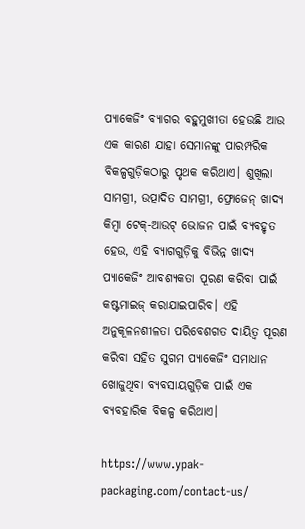ପ୍ୟାକେଜିଂ ବ୍ୟାଗର ବହୁମୁଖୀତା ହେଉଛି ଆଉ ଏକ କାରଣ ଯାହା ସେମାନଙ୍କୁ ପାରମ୍ପରିକ ବିକଳ୍ପଗୁଡ଼ିକଠାରୁ ପୃଥକ କରିଥାଏ। ଶୁଖିଲା ସାମଗ୍ରୀ, ଉତ୍ପାଦିତ ସାମଗ୍ରୀ, ଫ୍ରୋଜେନ୍ ଖାଦ୍ୟ କିମ୍ବା ଟେକ୍-ଆଉଟ୍ ଭୋଜନ ପାଇଁ ବ୍ୟବହୃତ ହେଉ, ଏହି ବ୍ୟାଗଗୁଡ଼ିକୁ ବିଭିନ୍ନ ଖାଦ୍ୟ ପ୍ୟାକେଜିଂ ଆବଶ୍ୟକତା ପୂରଣ କରିବା ପାଇଁ କଷ୍ଟମାଇଜ୍ କରାଯାଇପାରିବ। ଏହି ଅନୁକୂଳନଶୀଳତା ପରିବେଶଗତ ଦାୟିତ୍ୱ ପୂରଣ କରିବା ସହିତ ସୁଗମ ପ୍ୟାକେଜିଂ ସମାଧାନ ଖୋଜୁଥିବା ବ୍ୟବସାୟଗୁଡ଼ିକ ପାଇଁ ଏକ ବ୍ୟବହାରିକ ବିକଳ୍ପ କରିଥାଏ।

https://www.ypak-packaging.com/contact-us/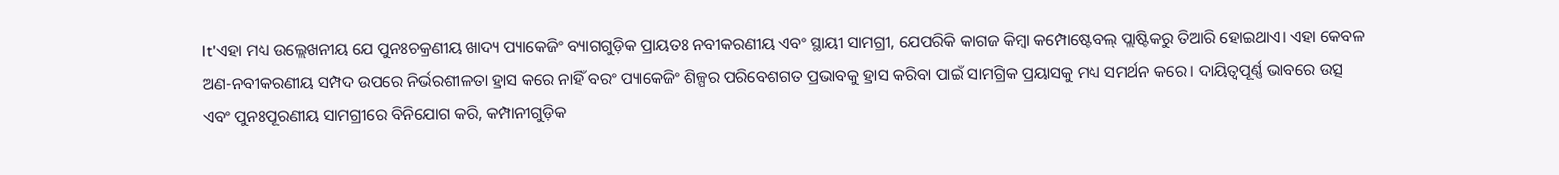It'ଏହା ମଧ୍ୟ ଉଲ୍ଲେଖନୀୟ ଯେ ପୁନଃଚକ୍ରଣୀୟ ଖାଦ୍ୟ ପ୍ୟାକେଜିଂ ବ୍ୟାଗଗୁଡ଼ିକ ପ୍ରାୟତଃ ନବୀକରଣୀୟ ଏବଂ ସ୍ଥାୟୀ ସାମଗ୍ରୀ, ଯେପରିକି କାଗଜ କିମ୍ବା କମ୍ପୋଷ୍ଟେବଲ୍ ପ୍ଲାଷ୍ଟିକରୁ ତିଆରି ହୋଇଥାଏ। ଏହା କେବଳ ଅଣ-ନବୀକରଣୀୟ ସମ୍ପଦ ଉପରେ ନିର୍ଭରଶୀଳତା ହ୍ରାସ କରେ ନାହିଁ ବରଂ ପ୍ୟାକେଜିଂ ଶିଳ୍ପର ପରିବେଶଗତ ପ୍ରଭାବକୁ ହ୍ରାସ କରିବା ପାଇଁ ସାମଗ୍ରିକ ପ୍ରୟାସକୁ ମଧ୍ୟ ସମର୍ଥନ କରେ। ଦାୟିତ୍ବପୂର୍ଣ୍ଣ ଭାବରେ ଉତ୍ସ ଏବଂ ପୁନଃପୂରଣୀୟ ସାମଗ୍ରୀରେ ବିନିଯୋଗ କରି, କମ୍ପାନୀଗୁଡ଼ିକ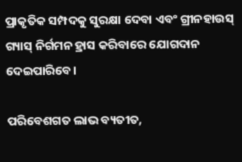ପ୍ରାକୃତିକ ସମ୍ପଦକୁ ସୁରକ୍ଷା ଦେବା ଏବଂ ଗ୍ରୀନହାଉସ୍ ଗ୍ୟାସ୍ ନିର୍ଗମନ ହ୍ରାସ କରିବାରେ ଯୋଗଦାନ ଦେଇପାରିବେ।

ପରିବେଶଗତ ଲାଭ ବ୍ୟତୀତ,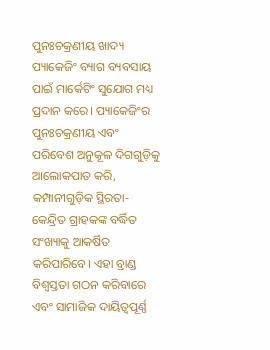ପୁନଃଚକ୍ରଣୀୟ ଖାଦ୍ୟ ପ୍ୟାକେଜିଂ ବ୍ୟାଗ ବ୍ୟବସାୟ ପାଇଁ ମାର୍କେଟିଂ ସୁଯୋଗ ମଧ୍ୟ ପ୍ରଦାନ କରେ। ପ୍ୟାକେଜିଂର ପୁନଃଚକ୍ରଣୀୟ ଏବଂ ପରିବେଶ ଅନୁକୂଳ ଦିଗଗୁଡ଼ିକୁ ଆଲୋକପାତ କରି, କମ୍ପାନୀଗୁଡ଼ିକ ସ୍ଥିରତା-କେନ୍ଦ୍ରିତ ଗ୍ରାହକଙ୍କ ବର୍ଦ୍ଧିତ ସଂଖ୍ୟାକୁ ଆକର୍ଷିତ କରିପାରିବେ। ଏହା ବ୍ରାଣ୍ଡ ବିଶ୍ୱସ୍ତତା ଗଠନ କରିବାରେ ଏବଂ ସାମାଜିକ ଦାୟିତ୍ୱପୂର୍ଣ୍ଣ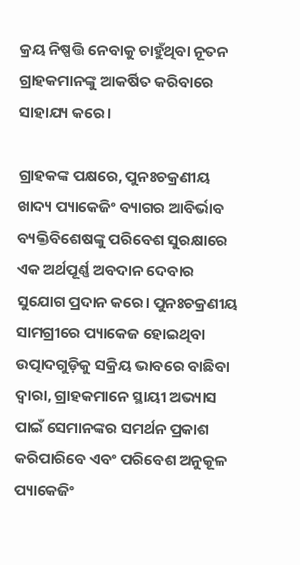କ୍ରୟ ନିଷ୍ପତ୍ତି ନେବାକୁ ଚାହୁଁଥିବା ନୂତନ ଗ୍ରାହକମାନଙ୍କୁ ଆକର୍ଷିତ କରିବାରେ ସାହାଯ୍ୟ କରେ।

ଗ୍ରାହକଙ୍କ ପକ୍ଷରେ, ପୁନଃଚକ୍ରଣୀୟ ଖାଦ୍ୟ ପ୍ୟାକେଜିଂ ବ୍ୟାଗର ଆବିର୍ଭାବ ବ୍ୟକ୍ତିବିଶେଷଙ୍କୁ ପରିବେଶ ସୁରକ୍ଷାରେ ଏକ ଅର୍ଥପୂର୍ଣ୍ଣ ଅବଦାନ ଦେବାର ସୁଯୋଗ ପ୍ରଦାନ କରେ। ପୁନଃଚକ୍ରଣୀୟ ସାମଗ୍ରୀରେ ପ୍ୟାକେଜ ହୋଇଥିବା ଉତ୍ପାଦଗୁଡ଼ିକୁ ସକ୍ରିୟ ଭାବରେ ବାଛିବା ଦ୍ୱାରା, ଗ୍ରାହକମାନେ ସ୍ଥାୟୀ ଅଭ୍ୟାସ ପାଇଁ ସେମାନଙ୍କର ସମର୍ଥନ ପ୍ରକାଶ କରିପାରିବେ ଏବଂ ପରିବେଶ ଅନୁକୂଳ ପ୍ୟାକେଜିଂ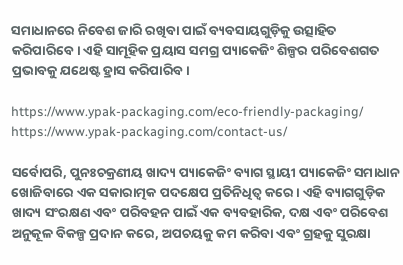ସମାଧାନରେ ନିବେଶ ଜାରି ରଖିବା ପାଇଁ ବ୍ୟବସାୟଗୁଡ଼ିକୁ ଉତ୍ସାହିତ କରିପାରିବେ। ଏହି ସାମୂହିକ ପ୍ରୟାସ ସମଗ୍ର ପ୍ୟାକେଜିଂ ଶିଳ୍ପର ପରିବେଶଗତ ପ୍ରଭାବକୁ ଯଥେଷ୍ଟ ହ୍ରାସ କରିପାରିବ।

https://www.ypak-packaging.com/eco-friendly-packaging/
https://www.ypak-packaging.com/contact-us/

ସର୍ବୋପରି, ପୁନଃଚକ୍ରଣୀୟ ଖାଦ୍ୟ ପ୍ୟାକେଜିଂ ବ୍ୟାଗ ସ୍ଥାୟୀ ପ୍ୟାକେଜିଂ ସମାଧାନ ଖୋଜିବାରେ ଏକ ସକାରାତ୍ମକ ପଦକ୍ଷେପ ପ୍ରତିନିଧିତ୍ୱ କରେ। ଏହି ବ୍ୟାଗଗୁଡ଼ିକ ଖାଦ୍ୟ ସଂରକ୍ଷଣ ଏବଂ ପରିବହନ ପାଇଁ ଏକ ବ୍ୟବହାରିକ, ଦକ୍ଷ ଏବଂ ପରିବେଶ ଅନୁକୂଳ ବିକଳ୍ପ ପ୍ରଦାନ କରେ, ଅପଚୟକୁ କମ କରିବା ଏବଂ ଗ୍ରହକୁ ସୁରକ୍ଷା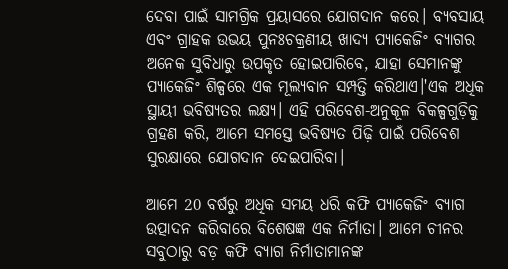ଦେବା ପାଇଁ ସାମଗ୍ରିକ ପ୍ରୟାସରେ ଯୋଗଦାନ କରେ। ବ୍ୟବସାୟ ଏବଂ ଗ୍ରାହକ ଉଭୟ ପୁନଃଚକ୍ରଣୀୟ ଖାଦ୍ୟ ପ୍ୟାକେଜିଂ ବ୍ୟାଗର ଅନେକ ସୁବିଧାରୁ ଉପକୃତ ହୋଇପାରିବେ, ଯାହା ସେମାନଙ୍କୁ ପ୍ୟାକେଜିଂ ଶିଳ୍ପରେ ଏକ ମୂଲ୍ୟବାନ ସମ୍ପତ୍ତି କରିଥାଏ।'ଏକ ଅଧିକ ସ୍ଥାୟୀ ଭବିଷ୍ୟତର ଲକ୍ଷ୍ୟ। ଏହି ପରିବେଶ-ଅନୁକୂଳ ବିକଳ୍ପଗୁଡ଼ିକୁ ଗ୍ରହଣ କରି, ଆମେ ସମସ୍ତେ ଭବିଷ୍ୟତ ପିଢ଼ି ପାଇଁ ପରିବେଶ ସୁରକ୍ଷାରେ ଯୋଗଦାନ ଦେଇପାରିବା।

ଆମେ 20 ବର୍ଷରୁ ଅଧିକ ସମୟ ଧରି କଫି ପ୍ୟାକେଜିଂ ବ୍ୟାଗ ଉତ୍ପାଦନ କରିବାରେ ବିଶେଷଜ୍ଞ ଏକ ନିର୍ମାତା। ଆମେ ଚୀନର ସବୁଠାରୁ ବଡ଼ କଫି ବ୍ୟାଗ ନିର୍ମାତାମାନଙ୍କ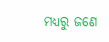ମଧ୍ୟରୁ ଜଣେ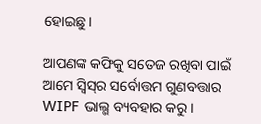ହୋଇଛୁ।

ଆପଣଙ୍କ କଫିକୁ ସତେଜ ରଖିବା ପାଇଁ ଆମେ ସ୍ୱିସ୍‌ର ସର୍ବୋତ୍ତମ ଗୁଣବତ୍ତାର WIPF ଭାଲ୍ଭ ବ୍ୟବହାର କରୁ।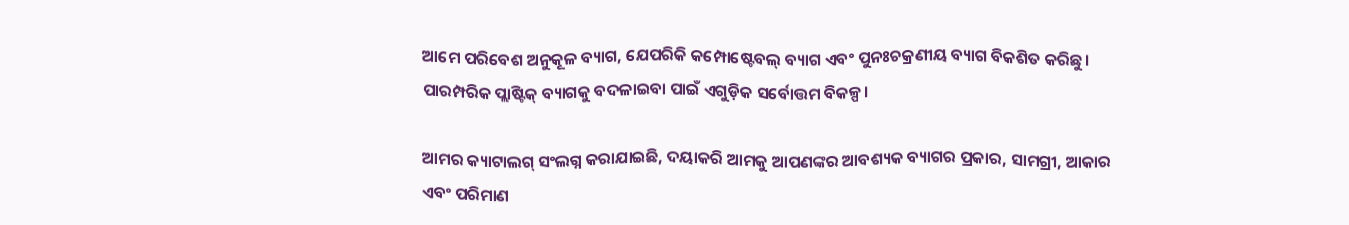ଆମେ ପରିବେଶ ଅନୁକୂଳ ବ୍ୟାଗ, ଯେପରିକି କମ୍ପୋଷ୍ଟେବଲ୍ ବ୍ୟାଗ ଏବଂ ପୁନଃଚକ୍ରଣୀୟ ବ୍ୟାଗ ବିକଶିତ କରିଛୁ। ପାରମ୍ପରିକ ପ୍ଲାଷ୍ଟିକ୍ ବ୍ୟାଗକୁ ବଦଳାଇବା ପାଇଁ ଏଗୁଡ଼ିକ ସର୍ବୋତ୍ତମ ବିକଳ୍ପ।

ଆମର କ୍ୟାଟାଲଗ୍ ସଂଲଗ୍ନ କରାଯାଇଛି, ଦୟାକରି ଆମକୁ ଆପଣଙ୍କର ଆବଶ୍ୟକ ବ୍ୟାଗର ପ୍ରକାର, ସାମଗ୍ରୀ, ଆକାର ଏବଂ ପରିମାଣ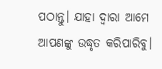ପଠାନ୍ତୁ। ଯାହା ଦ୍ଵାରା ଆମେ ଆପଣଙ୍କୁ ଉଦ୍ଧୃତ କରିପାରିବୁ।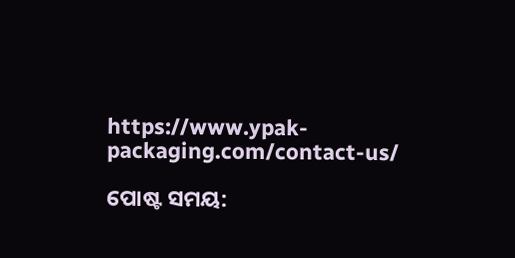https://www.ypak-packaging.com/contact-us/

ପୋଷ୍ଟ ସମୟ: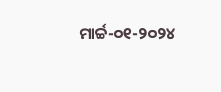ମାର୍ଚ୍ଚ-୦୧-୨୦୨୪